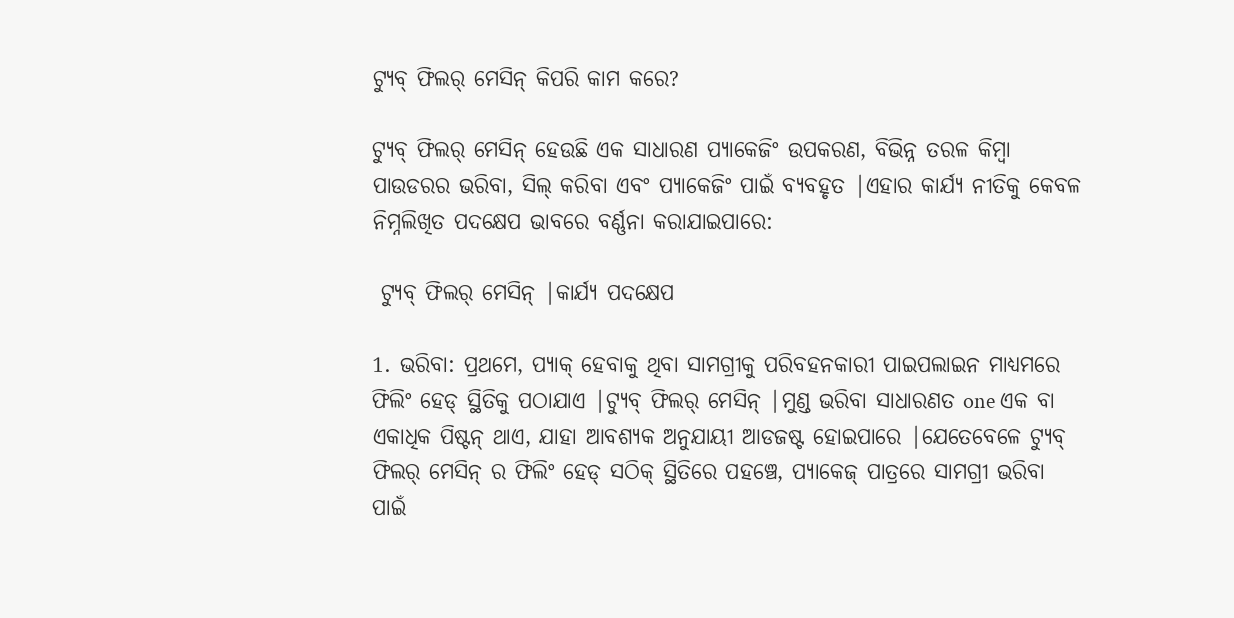ଟ୍ୟୁବ୍ ଫିଲର୍ ମେସିନ୍ କିପରି କାମ କରେ?

ଟ୍ୟୁବ୍ ଫିଲର୍ ମେସିନ୍ ହେଉଛି ଏକ ସାଧାରଣ ପ୍ୟାକେଜିଂ ଉପକରଣ, ବିଭିନ୍ନ ତରଳ କିମ୍ବା ପାଉଡରର ଭରିବା, ସିଲ୍ କରିବା ଏବଂ ପ୍ୟାକେଜିଂ ପାଇଁ ବ୍ୟବହୃତ |ଏହାର କାର୍ଯ୍ୟ ନୀତିକୁ କେବଳ ନିମ୍ନଲିଖିତ ପଦକ୍ଷେପ ଭାବରେ ବର୍ଣ୍ଣନା କରାଯାଇପାରେ:

 ଟ୍ୟୁବ୍ ଫିଲର୍ ମେସିନ୍ |କାର୍ଯ୍ୟ ପଦକ୍ଷେପ

1. ଭରିବା: ପ୍ରଥମେ, ପ୍ୟାକ୍ ହେବାକୁ ଥିବା ସାମଗ୍ରୀକୁ ପରିବହନକାରୀ ପାଇପଲାଇନ ମାଧ୍ୟମରେ ଫିଲିଂ ହେଡ୍ ସ୍ଥିତିକୁ ପଠାଯାଏ |ଟ୍ୟୁବ୍ ଫିଲର୍ ମେସିନ୍ |ମୁଣ୍ଡ ଭରିବା ସାଧାରଣତ one ଏକ ବା ଏକାଧିକ ପିଷ୍ଟନ୍ ଥାଏ, ଯାହା ଆବଶ୍ୟକ ଅନୁଯାୟୀ ଆଡଜଷ୍ଟ ହୋଇପାରେ |ଯେତେବେଳେ ଟ୍ୟୁବ୍ ଫିଲର୍ ମେସିନ୍ ର ଫିଲିଂ ହେଡ୍ ସଠିକ୍ ସ୍ଥିତିରେ ପହଞ୍ଚେ, ପ୍ୟାକେଜ୍ ପାତ୍ରରେ ସାମଗ୍ରୀ ଭରିବା ପାଇଁ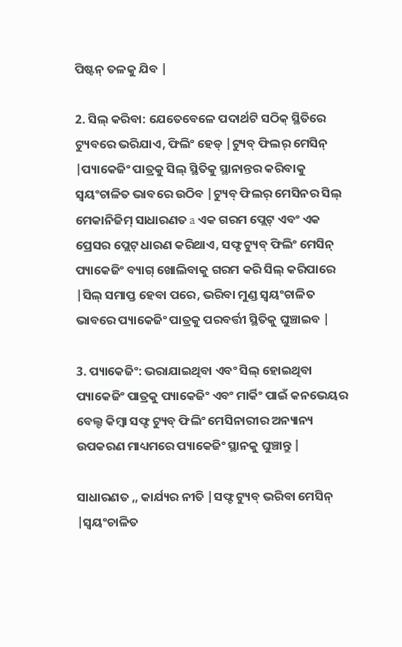ପିଷ୍ଟନ୍ ତଳକୁ ଯିବ |

2. ସିଲ୍ କରିବା: ଯେତେବେଳେ ପଦାର୍ଥଟି ସଠିକ୍ ସ୍ଥିତିରେ ଟ୍ୟୁବରେ ଭରିଯାଏ, ଫିଲିଂ ହେଡ୍ |ଟ୍ୟୁବ୍ ଫିଲର୍ ମେସିନ୍ |ପ୍ୟାକେଜିଂ ପାତ୍ରକୁ ସିଲ୍ ସ୍ଥିତିକୁ ସ୍ଥାନାନ୍ତର କରିବାକୁ ସ୍ୱୟଂଚାଳିତ ଭାବରେ ଉଠିବ |ଟ୍ୟୁବ୍ ଫିଲର୍ ମେସିନର ସିଲ୍ ମେକାନିଜିମ୍ ସାଧାରଣତ a ଏକ ଗରମ ପ୍ଲେଟ୍ ଏବଂ ଏକ ପ୍ରେସର ପ୍ଲେଟ୍ ଧାରଣ କରିଥାଏ, ସଫ୍ଟ ଟ୍ୟୁବ୍ ଫିଲିଂ ମେସିନ୍ ପ୍ୟାକେଜିଂ ବ୍ୟାଗ୍ ଖୋଲିବାକୁ ଗରମ କରି ସିଲ୍ କରିପାରେ |ସିଲ୍ ସମାପ୍ତ ହେବା ପରେ, ଭରିବା ମୁଣ୍ଡ ସ୍ୱୟଂଚାଳିତ ଭାବରେ ପ୍ୟାକେଜିଂ ପାତ୍ରକୁ ପରବର୍ତ୍ତୀ ସ୍ଥିତିକୁ ଘୁଞ୍ଚାଇବ |

3. ପ୍ୟାକେଜିଂ: ଭରାଯାଇଥିବା ଏବଂ ସିଲ୍ ହୋଇଥିବା ପ୍ୟାକେଜିଂ ପାତ୍ରକୁ ପ୍ୟାକେଜିଂ ଏବଂ ମାର୍କିଂ ପାଇଁ କନଭେୟର ବେଲ୍ଟ କିମ୍ବା ସଫ୍ଟ ଟ୍ୟୁବ୍ ଫିଲିଂ ମେସିନାରୀର ଅନ୍ୟାନ୍ୟ ଉପକରଣ ମାଧ୍ୟମରେ ପ୍ୟାକେଜିଂ ସ୍ଥାନକୁ ଘୁଞ୍ଚାନ୍ତୁ |

ସାଧାରଣତ ,, କାର୍ଯ୍ୟର ନୀତି |ସଫ୍ଟ ଟ୍ୟୁବ୍ ଭରିବା ମେସିନ୍ |ସ୍ୱୟଂଚାଳିତ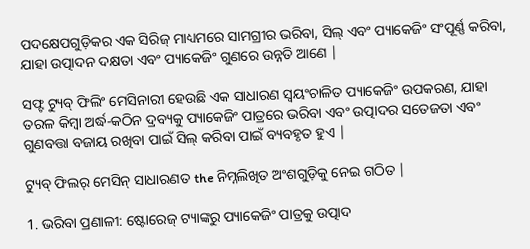ପଦକ୍ଷେପଗୁଡ଼ିକର ଏକ ସିରିଜ୍ ମାଧ୍ୟମରେ ସାମଗ୍ରୀର ଭରିବା, ସିଲ୍ ଏବଂ ପ୍ୟାକେଜିଂ ସଂପୂର୍ଣ୍ଣ କରିବା, ଯାହା ଉତ୍ପାଦନ ଦକ୍ଷତା ଏବଂ ପ୍ୟାକେଜିଂ ଗୁଣରେ ଉନ୍ନତି ଆଣେ |

ସଫ୍ଟ ଟ୍ୟୁବ୍ ଫିଲିଂ ମେସିନାରୀ ହେଉଛି ଏକ ସାଧାରଣ ସ୍ୱୟଂଚାଳିତ ପ୍ୟାକେଜିଂ ଉପକରଣ, ଯାହା ତରଳ କିମ୍ବା ଅର୍ଦ୍ଧ-କଠିନ ଦ୍ରବ୍ୟକୁ ପ୍ୟାକେଜିଂ ପାତ୍ରରେ ଭରିବା ଏବଂ ଉତ୍ପାଦର ସତେଜତା ଏବଂ ଗୁଣବତ୍ତା ବଜାୟ ରଖିବା ପାଇଁ ସିଲ୍ କରିବା ପାଇଁ ବ୍ୟବହୃତ ହୁଏ |

ଟ୍ୟୁବ୍ ଫିଲର୍ ମେସିନ୍ ସାଧାରଣତ the ନିମ୍ନଲିଖିତ ଅଂଶଗୁଡ଼ିକୁ ନେଇ ଗଠିତ |

1. ଭରିବା ପ୍ରଣାଳୀ: ଷ୍ଟୋରେଜ୍ ଟ୍ୟାଙ୍କରୁ ପ୍ୟାକେଜିଂ ପାତ୍ରକୁ ଉତ୍ପାଦ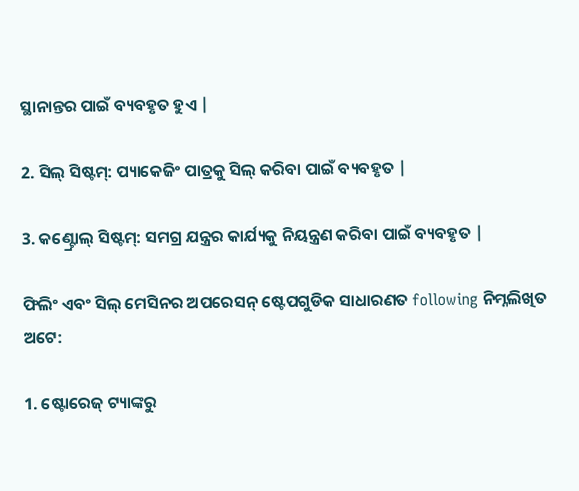ସ୍ଥାନାନ୍ତର ପାଇଁ ବ୍ୟବହୃତ ହୁଏ |

2. ସିଲ୍ ସିଷ୍ଟମ୍: ପ୍ୟାକେଜିଂ ପାତ୍ରକୁ ସିଲ୍ କରିବା ପାଇଁ ବ୍ୟବହୃତ |

3. କଣ୍ଟ୍ରୋଲ୍ ସିଷ୍ଟମ୍: ସମଗ୍ର ଯନ୍ତ୍ରର କାର୍ଯ୍ୟକୁ ନିୟନ୍ତ୍ରଣ କରିବା ପାଇଁ ବ୍ୟବହୃତ |

ଫିଲିଂ ଏବଂ ସିଲ୍ ମେସିନର ଅପରେସନ୍ ଷ୍ଟେପଗୁଡିକ ସାଧାରଣତ following ନିମ୍ନଲିଖିତ ଅଟେ:

1. ଷ୍ଟୋରେଜ୍ ଟ୍ୟାଙ୍କରୁ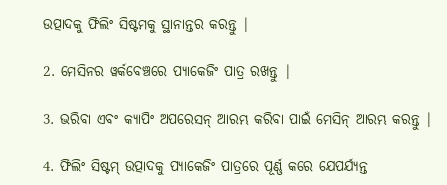ଉତ୍ପାଦକୁ ଫିଲିଂ ସିଷ୍ଟମକୁ ସ୍ଥାନାନ୍ତର କରନ୍ତୁ |

2. ମେସିନର ୱର୍କବେଞ୍ଚରେ ପ୍ୟାକେଜିଂ ପାତ୍ର ରଖନ୍ତୁ |

3. ଭରିବା ଏବଂ କ୍ୟାପିଂ ଅପରେସନ୍ ଆରମ୍ଭ କରିବା ପାଇଁ ମେସିନ୍ ଆରମ୍ଭ କରନ୍ତୁ |

4. ଫିଲିଂ ସିଷ୍ଟମ୍ ଉତ୍ପାଦକୁ ପ୍ୟାକେଜିଂ ପାତ୍ରରେ ପୂର୍ଣ୍ଣ କରେ ଯେପର୍ଯ୍ୟନ୍ତ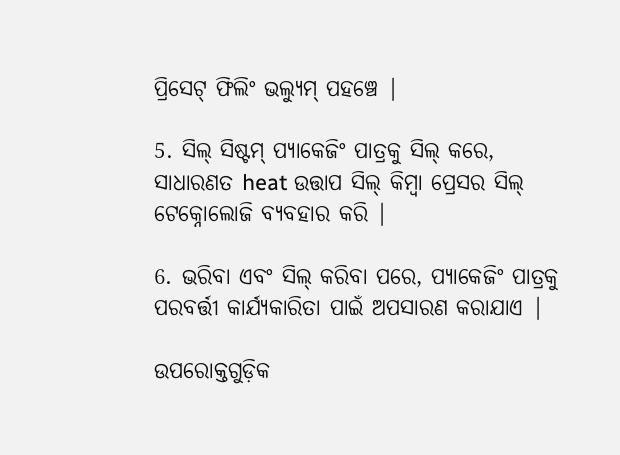ପ୍ରିସେଟ୍ ଫିଲିଂ ଭଲ୍ୟୁମ୍ ପହଞ୍ଚେ |

5. ସିଲ୍ ସିଷ୍ଟମ୍ ପ୍ୟାକେଜିଂ ପାତ୍ରକୁ ସିଲ୍ କରେ, ସାଧାରଣତ heat ଉତ୍ତାପ ସିଲ୍ କିମ୍ବା ପ୍ରେସର ସିଲ୍ ଟେକ୍ନୋଲୋଜି ବ୍ୟବହାର କରି |

6. ଭରିବା ଏବଂ ସିଲ୍ କରିବା ପରେ, ପ୍ୟାକେଜିଂ ପାତ୍ରକୁ ପରବର୍ତ୍ତୀ କାର୍ଯ୍ୟକାରିତା ପାଇଁ ଅପସାରଣ କରାଯାଏ |

ଉପରୋକ୍ତଗୁଡ଼ିକ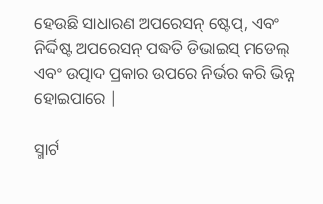ହେଉଛି ସାଧାରଣ ଅପରେସନ୍ ଷ୍ଟେପ୍, ଏବଂ ନିର୍ଦ୍ଦିଷ୍ଟ ଅପରେସନ୍ ପଦ୍ଧତି ଡିଭାଇସ୍ ମଡେଲ୍ ଏବଂ ଉତ୍ପାଦ ପ୍ରକାର ଉପରେ ନିର୍ଭର କରି ଭିନ୍ନ ହୋଇପାରେ |

ସ୍ମାର୍ଟ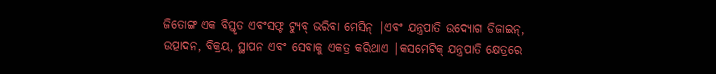ଜିତୋଙ୍ଗ ଏକ ବିସ୍ତୃତ ଏବଂସଫ୍ଟ ଟ୍ୟୁବ୍ ଭରିବା ମେସିନ୍ |ଏବଂ ଯନ୍ତ୍ରପାତି ଉଦ୍ୟୋଗ ଡିଜାଇନ୍, ଉତ୍ପାଦନ, ବିକ୍ରୟ, ସ୍ଥାପନ ଏବଂ ସେବାକୁ ଏକତ୍ର କରିଥାଏ |କସମେଟିକ୍ ଯନ୍ତ୍ରପାତି କ୍ଷେତ୍ରରେ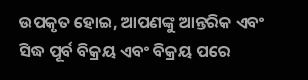ଉପକୃତ ହୋଇ, ଆପଣଙ୍କୁ ଆନ୍ତରିକ ଏବଂ ସିଦ୍ଧ ପୂର୍ବ ବିକ୍ରୟ ଏବଂ ବିକ୍ରୟ ପରେ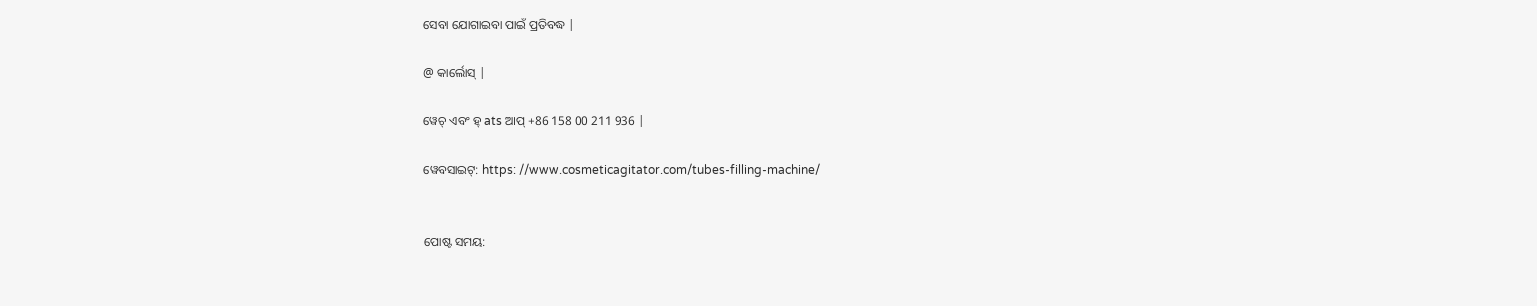ସେବା ଯୋଗାଇବା ପାଇଁ ପ୍ରତିବଦ୍ଧ |

@ କାର୍ଲୋସ୍ |

ୱେଚ୍ ଏବଂ ହ୍ ats ଆପ୍ +86 158 00 211 936 |

ୱେବସାଇଟ୍: https: //www.cosmeticagitator.com/tubes-filling-machine/


ପୋଷ୍ଟ ସମୟ: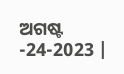ଅଗଷ୍ଟ -24-2023 |